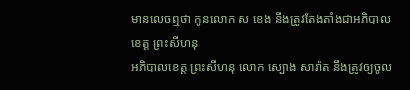មានលេចឮថា កូនលោក ស ខេង នឹងត្រូវតែងតាំងជាអភិបាលខេត្ត ព្រះសីហនុ
អភិបាលខេត្ត ព្រះសីហនុ លោក ស្បោង សារ៉ាត នឹងត្រូវឲ្យចូល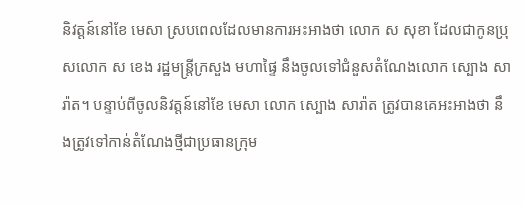និវត្តន៍នៅខែ មេសា ស្របពេលដែលមានការអះអាងថា លោក ស សុខា ដែលជាកូនប្រុសលោក ស ខេង រដ្ឋមន្ត្រីក្រសួង មហាផ្ទៃ នឹងចូលទៅជំនួសតំណែងលោក ស្បោង សារ៉ាត។ បន្ទាប់ពីចូលនិវត្តន៍នៅខែ មេសា លោក ស្បោង សារ៉ាត ត្រូវបានគេអះអាងថា នឹងត្រូវទៅកាន់តំណែងថ្មីជាប្រធានក្រុម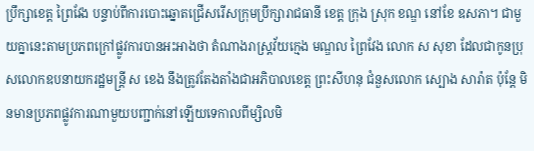ប្រឹក្សាខេត្ត ព្រៃវែង បន្ទាប់ពីការបោះឆ្នោតជ្រើសរើសក្រុមប្រឹក្សារាជធានី ខេត្ត ក្រុង ស្រុក ខណ្ឌ នៅខែ ឧសភា។ ជាមួយគ្នានេះតាមប្រភពក្រៅផ្លូវការបានអះអាងថា តំណាងរាស្ត្រវ័យក្មេង មណ្ឌល ព្រៃវែង លោក ស សុខា ដែលជាកូនប្រុសលោកឧបនាយករដ្ឋមន្ត្រី ស ខេង នឹងត្រូវតែងតាំងជាអភិបាលខេត្ត ព្រះសីហនុ ជំនួសលោក ស្បោង សារ៉ាត ប៉ុន្តែ មិនមានប្រភពផ្លូវការណាមួយបញ្ជាក់នៅឡើយទេកាលពីម្សិលមិ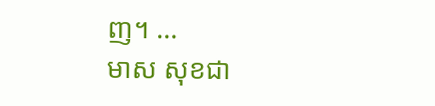ញ។ …
មាស សុខជា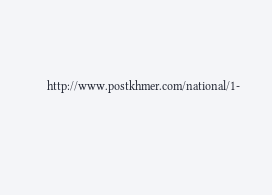http://www.postkhmer.com/national/1-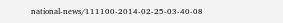national-news/111100-2014-02-25-03-40-08